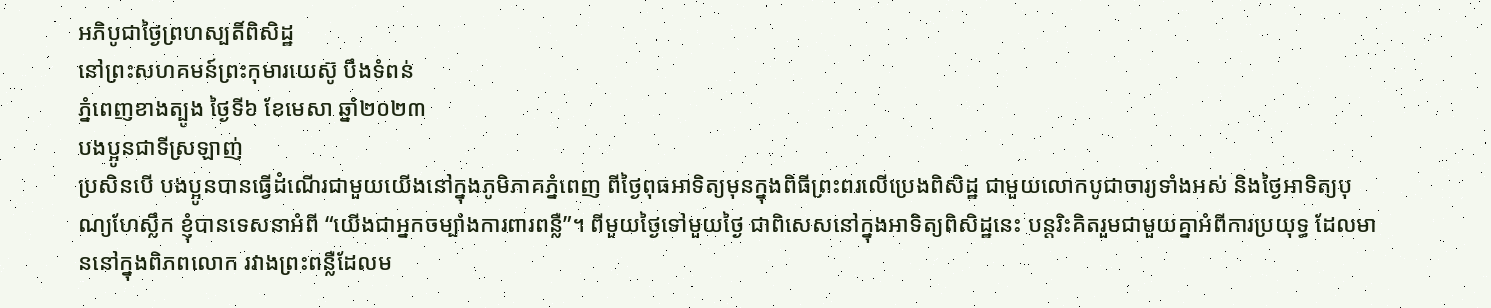អភិបូជាថ្ងៃព្រហស្បតិ៍ពិសិដ្ឋ
នៅព្រះសហគមន៍ព្រះកុមារយេស៊ូ បឹងទំពន់
ភ្នំពេញខាងត្បូង ថ្ងៃទី៦ ខែមេសា ឆ្នាំ២០២៣
បងប្អូនជាទីស្រឡាញ់
ប្រសិនបើ បងប្អូនបានធ្វើដំណើរជាមួយយើងនៅក្នុងភូមិភាគភ្នំពេញ ពីថ្ងៃពុធអាទិត្យមុនក្នុងពិធីព្រះពរលើប្រេងពិសិដ្ឋ ជាមួយលោកបូជាចារ្យទាំងអស់ និងថ្ងៃអាទិត្យបុណ្យហែស្លឹក ខ្ញុំបានទេសនាអំពី “យើងជាអ្នកចម្បាំងការពារពន្លឺ”។ ពីមួយថ្ងៃទៅមួយថ្ងៃ ជាពិសេសនៅក្នុងអាទិត្យពិសិដ្ឋនេះ បន្តរិះគិតរួមជាមួយគ្នាអំពីការប្រយុទ្ធ ដែលមាននៅក្នុងពិភពលោក រវាងព្រះពន្លឺដែលម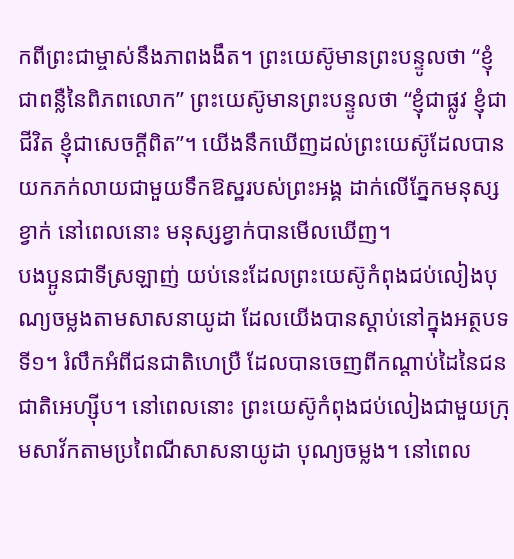កពីព្រះជាម្ចាស់នឹងភាពងងឹត។ ព្រះយេស៊ូមានព្រះបន្ទូលថា “ខ្ញុំជាពន្លឺនៃពិភពលោក” ព្រះយេស៊ូមានព្រះបន្ទូលថា “ខ្ញុំជាផ្លូវ ខ្ញុំជាជីវិត ខ្ញុំជាសេចក្ដីពិត”។ យើងនឹកឃើញដល់ព្រះយេស៊ូដែលបានយកភក់លាយជាមួយទឹកឱស្ឋរបស់ព្រះអង្គ ដាក់លើភ្នែកមនុស្សខ្វាក់ នៅពេលនោះ មនុស្សខ្វាក់បានមើលឃើញ។
បងប្អូនជាទីស្រឡាញ់ យប់នេះដែលព្រះយេស៊ូកំពុងជប់លៀងបុណ្យចម្លងតាមសាសនាយូដា ដែលយើងបានស្ដាប់នៅក្នុងអត្ថបទទី១។ រំលឹកអំពីជនជាតិហេប្រឺ ដែលបានចេញពីកណ្ដាប់ដៃនៃជនជាតិអេហ្ស៊ីប។ នៅពេលនោះ ព្រះយេស៊ូកំពុងជប់លៀងជាមួយក្រុមសាវ័កតាមប្រពៃណីសាសនាយូដា បុណ្យចម្លង។ នៅពេល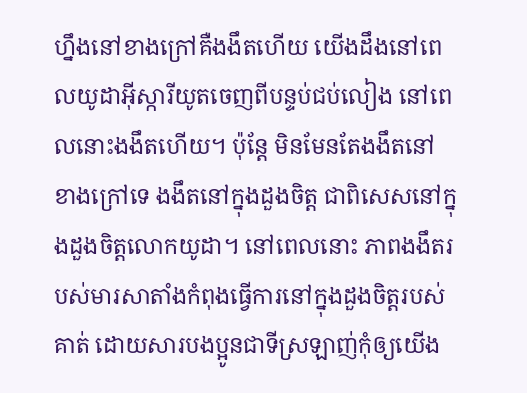ហ្នឹងនៅខាងក្រៅគឺងងឹតហើយ យើងដឹងនៅពេលយូដាអ៊ីស្ការីយូតចេញពីបន្ទប់ជប់លៀង នៅពេលនោះងងឹតហើយ។ ប៉ុន្តែ មិនមែនតែងងឹតនៅខាងក្រៅទេ ងងឹតនៅក្នុងដួងចិត្ត ជាពិសេសនៅក្នុងដួងចិត្តលោកយូដា។ នៅពេលនោះ ភាពងងឹតរបស់មារសាតាំងកំពុងធ្វើការនៅក្នុងដួងចិត្តរបស់គាត់ ដោយសារបងប្អូនជាទីស្រឡាញ់កុំឲ្យយើង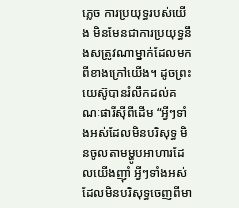ភ្លេច ការប្រយុទ្ធរបស់យើង មិនមែនជាការប្រយុទ្ធនឹងសត្រូវណាម្នាក់ដែលមកពីខាងក្រៅយើង។ ដូចព្រះយេស៊ូបានរំលឹកដល់គណៈផារីស៊ីពីដើម “អ្វីៗទាំងអស់ដែលមិនបរិសុទ្ធ មិនចូលតាមម្ហូបអាហារដែលយើងញ៉ាំ អ្វីៗទាំងអស់ដែលមិនបរិសុទ្ធចេញពីមា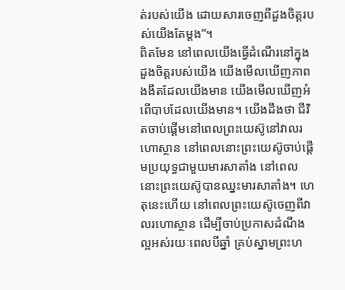ត់របស់យើង ដោយសារចេញពីដួងចិត្តរបស់យើងតែម្ដង”។
ពិតមែន នៅពេលយើងធ្វើដំណើរនៅក្នុងដួងចិត្តរបស់យើង យើងមើលឃើញភាពងងឹតដែលយើងមាន យើងមើលឃើញអំពើបាបដែលយើងមាន។ យើងដឹងថា ជីវិតចាប់ផ្ដើមនៅពេលព្រះយេស៊ូនៅវាលរហោស្ថាន នៅពេលនោះព្រះយេស៊ូចាប់ផ្ដើមប្រយុទ្ធជាមួយមារសាតាំង នៅពេលនោះព្រះយេស៊ូបានឈ្នះមារសាតាំង។ ហេតុនេះហើយ នៅពេលព្រះយេស៊ូចេញពីវាលរហោស្ថាន ដើម្បីចាប់ប្រកាសដំណឹងល្អអស់រយៈពេលបីឆ្នាំ គ្រប់ស្នាមព្រះហ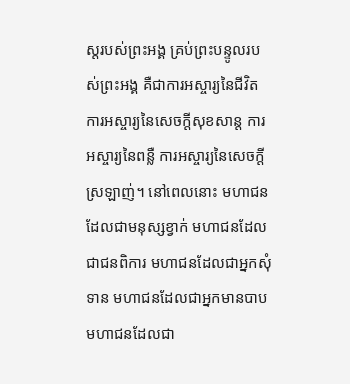ស្ដរបស់ព្រះអង្គ គ្រប់ព្រះបន្ទូលរបស់ព្រះអង្គ គឺជាការអស្ចារ្យនៃជីវិត ការអស្ចារ្យនៃសេចក្ដីសុខសាន្ត ការអស្ចារ្យនៃពន្លឺ ការអស្ចារ្យនៃសេចក្ដីស្រឡាញ់។ នៅពេលនោះ មហាជនដែលជាមនុស្សខ្វាក់ មហាជនដែលជាជនពិការ មហាជនដែលជាអ្នកសុំទាន មហាជនដែលជាអ្នកមានបាប មហាជនដែលជា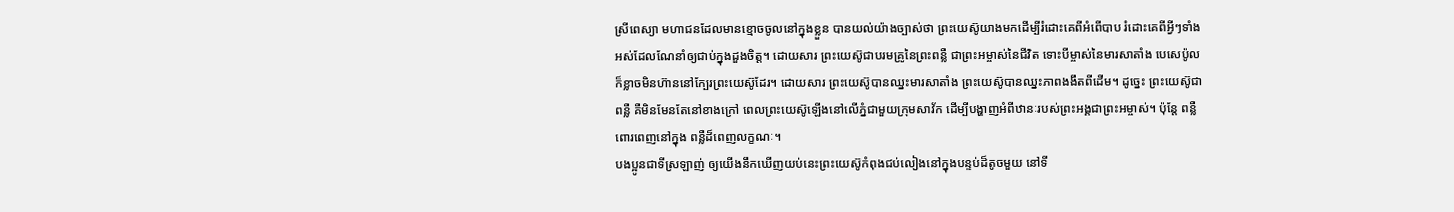ស្រីពេស្យា មហាជនដែលមានខ្មោចចូលនៅក្នុងខ្លួន បានយល់យ៉ាងច្បាស់ថា ព្រះយេស៊ូយាងមកដើម្បីរំដោះគេពីអំពើបាប រំដោះគេពីអ្វីៗទាំងអស់ដែលណែនាំឲ្យជាប់ក្នុងដួងចិត្ត។ ដោយសារ ព្រះយេស៊ូជាបរមគ្រូនៃព្រះពន្លឺ ជាព្រះអម្ចាស់នៃជីវិត ទោះបីម្ចាស់នៃមារសាតាំង បេសេប៉ូល ក៏ខ្លាចមិនហ៊ាននៅក្បែរព្រះយេស៊ូដែរ។ ដោយសារ ព្រះយេស៊ូបានឈ្នះមារសាតាំង ព្រះយេស៊ូបានឈ្នះភាពងងឹតពីដើម។ ដូច្នេះ ព្រះយេស៊ូជាពន្លឺ គឺមិនមែនតែនៅខាងក្រៅ ពេលព្រះយេស៊ូឡើងនៅលើភ្នំជាមួយក្រុមសាវ័ក ដើម្បីបង្ហាញអំពីឋានៈរបស់ព្រះអង្គជាព្រះអម្ចាស់។ ប៉ុន្តែ ពន្លឺពោរពេញនៅក្នុង ពន្លឺដ៏ពេញលក្ខណៈ។
បងប្អូនជាទីស្រឡាញ់ ឲ្យយើងនឹកឃើញយប់នេះព្រះយេស៊ូកំពុងជប់លៀងនៅក្នុងបន្ទប់ដ៏តូចមួយ នៅទី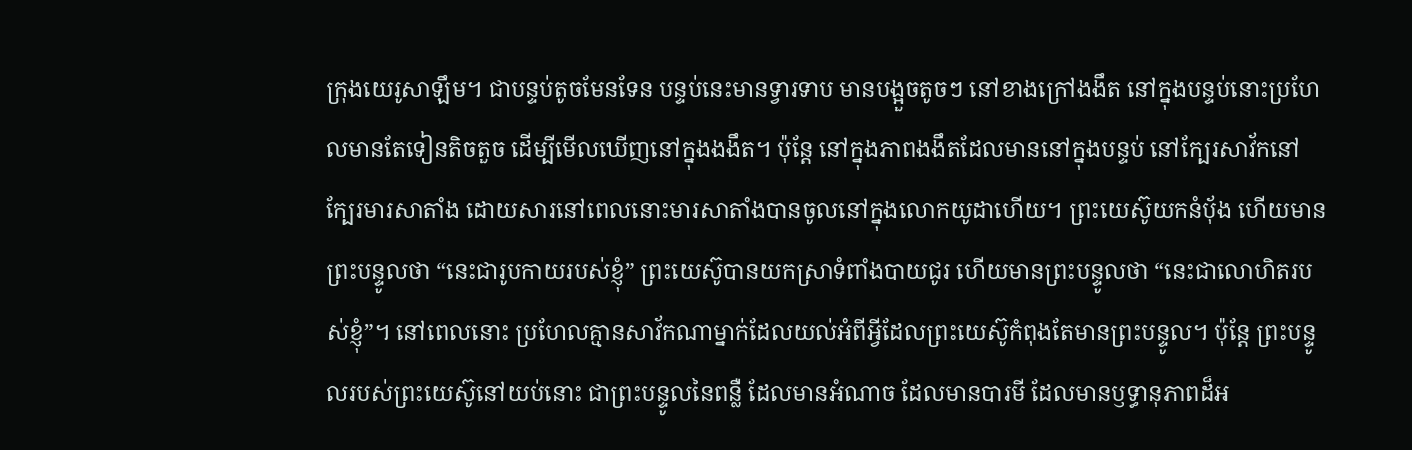ក្រុងយេរូសាឡឹម។ ជាបន្ទប់តូចមែនទែន បន្ទប់នេះមានទ្វារទាប មានបង្អួចតូចៗ នៅខាងក្រៅងងឹត នៅក្នុងបន្ទប់នោះប្រហែលមានតែទៀនតិចតួច ដើម្បីមើលឃើញនៅក្នុងងងឹត។ ប៉ុន្តែ នៅក្នុងភាពងងឹតដែលមាននៅក្នុងបន្ទប់ នៅក្បែរសាវ័កនៅក្បែរមារសាតាំង ដោយសារនៅពេលនោះមារសាតាំងបានចូលនៅក្នុងលោកយូដាហើយ។ ព្រះយេស៊ូយកនំបុ័ង ហើយមានព្រះបន្ទូលថា “នេះជារូបកាយរបស់ខ្ញុំ” ព្រះយេស៊ូបានយកស្រាទំពាំងបាយជូរ ហើយមានព្រះបន្ទូលថា “នេះជាលោហិតរបស់ខ្ញុំ”។ នៅពេលនោះ ប្រហែលគ្មានសាវ័កណាម្នាក់ដែលយល់អំពីអ្វីដែលព្រះយេស៊ូកំពុងតែមានព្រះបន្ទូល។ ប៉ុន្តែ ព្រះបន្ទូលរបស់ព្រះយេស៊ូនៅយប់នោះ ជាព្រះបន្ទូលនៃពន្លឺ ដែលមានអំណាច ដែលមានបារមី ដែលមានឫទ្ធានុភាពដ៏អ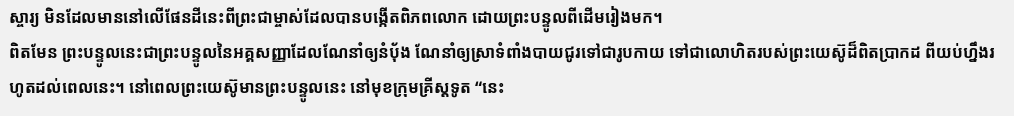ស្ចារ្យ មិនដែលមាននៅលើផែនដីនេះពីព្រះជាម្ចាស់ដែលបានបង្កើតពិភពលោក ដោយព្រះបន្ទូលពីដើមរៀងមក។
ពិតមែន ព្រះបន្ទូលនេះជាព្រះបន្ទូលនៃអគ្គសញ្ញាដែលណែនាំឲ្យនំបុ័ង ណែនាំឲ្យស្រាទំពាំងបាយជូរទៅជារូបកាយ ទៅជាលោហិតរបស់ព្រះយេស៊ូដ៏ពិតប្រាកដ ពីយប់ហ្នឹងរហូតដល់ពេលនេះ។ នៅពេលព្រះយេស៊ូមានព្រះបន្ទូលនេះ នៅមុខក្រុមគ្រីស្តទូត “នេះ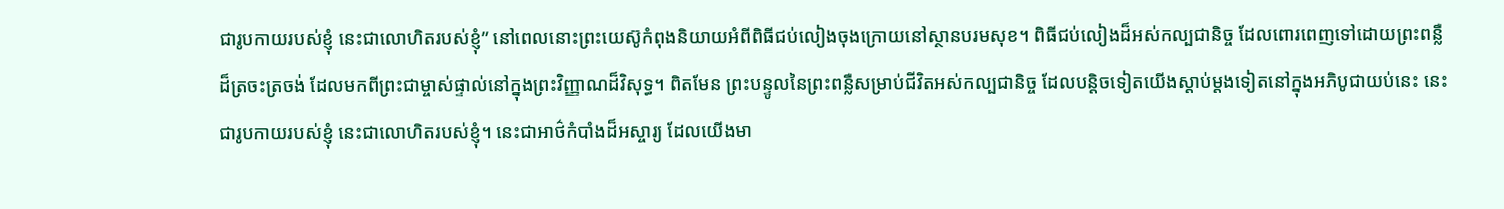ជារូបកាយរបស់ខ្ញុំ នេះជាលោហិតរបស់ខ្ញុំ” នៅពេលនោះព្រះយេស៊ូកំពុងនិយាយអំពីពិធីជប់លៀងចុងក្រោយនៅស្ថានបរមសុខ។ ពិធីជប់លៀងដ៏អស់កល្បជានិច្ច ដែលពោរពេញទៅដោយព្រះពន្លឺដ៏ត្រចះត្រចង់ ដែលមកពីព្រះជាម្ចាស់ផ្ទាល់នៅក្នុងព្រះវិញ្ញាណដ៏វិសុទ្ធ។ ពិតមែន ព្រះបន្ទូលនៃព្រះពន្លឺសម្រាប់ជីវិតអស់កល្បជានិច្ច ដែលបន្តិចទៀតយើងស្ដាប់ម្ដងទៀតនៅក្នុងអភិបូជាយប់នេះ នេះជារូបកាយរបស់ខ្ញុំ នេះជាលោហិតរបស់ខ្ញុំ។ នេះជាអាថ៌កំបាំងដ៏អស្ចារ្យ ដែលយើងមា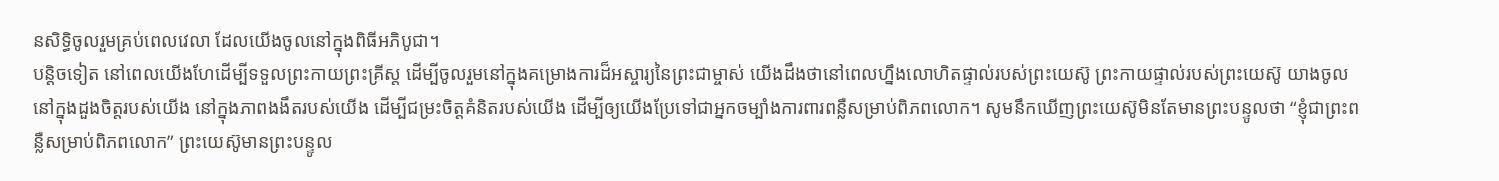នសិទ្ធិចូលរួមគ្រប់ពេលវេលា ដែលយើងចូលនៅក្នុងពិធីអភិបូជា។
បន្តិចទៀត នៅពេលយើងហែដើម្បីទទួលព្រះកាយព្រះគ្រីស្ត ដើម្បីចូលរួមនៅក្នុងគម្រោងការដ៏អស្ចារ្យនៃព្រះជាម្ចាស់ យើងដឹងថានៅពេលហ្នឹងលោហិតផ្ទាល់របស់ព្រះយេស៊ូ ព្រះកាយផ្ទាល់របស់ព្រះយេស៊ូ យាងចូលនៅក្នុងដួងចិត្តរបស់យើង នៅក្នុងភាពងងឹតរបស់យើង ដើម្បីជម្រះចិត្តគំនិតរបស់យើង ដើម្បីឲ្យយើងប្រែទៅជាអ្នកចម្បាំងការពារពន្លឺសម្រាប់ពិភពលោក។ សូមនឹកឃើញព្រះយេស៊ូមិនតែមានព្រះបន្ទូលថា “ខ្ញុំជាព្រះពន្លឺសម្រាប់ពិភពលោក” ព្រះយេស៊ូមានព្រះបន្ទូល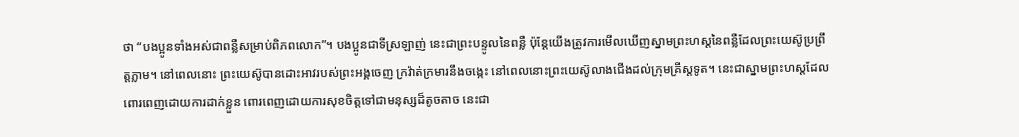ថា “បងប្អូនទាំងអស់ជាពន្លឺសម្រាប់ពិភពលោក”។ បងប្អូនជាទីស្រឡាញ់ នេះជាព្រះបន្ទូលនៃពន្លឺ ប៉ុន្តែយើងត្រូវការមើលឃើញស្នាមព្រះហស្ដនៃពន្លឺដែលព្រះយេស៊ូប្រព្រឹត្តភ្លាម។ នៅពេលនោះ ព្រះយេស៊ូបានដោះអាវរបស់ព្រះអង្គចេញ ក្រវ៉ាត់ក្រមារនឹងចង្កេះ នៅពេលនោះព្រះយេស៊ូលាងជើងដល់ក្រុមគ្រីស្តទូត។ នេះជាស្នាមព្រះហស្ដដែលពោរពេញដោយការដាក់ខ្លួន ពោរពេញដោយការសុខចិត្តទៅជាមនុស្សដ៏តូចតាច នេះជា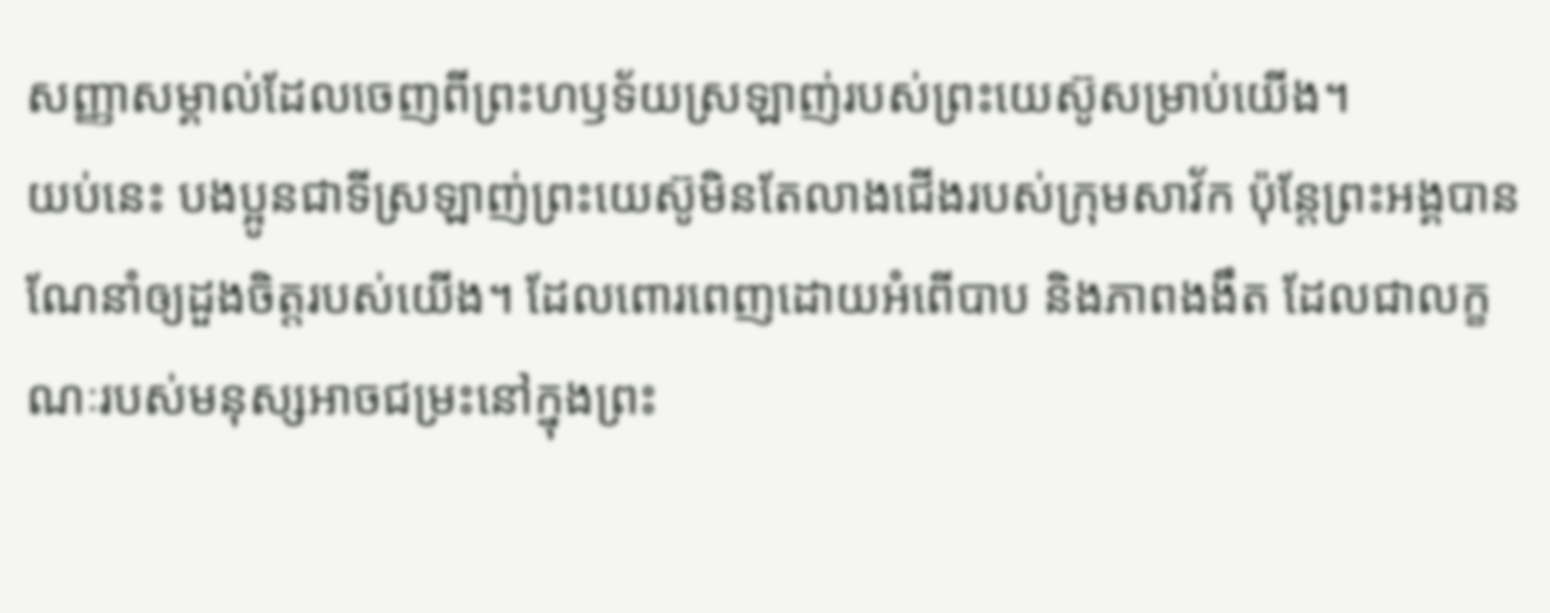សញ្ញាសម្គាល់ដែលចេញពីព្រះហឫទ័យស្រឡាញ់របស់ព្រះយេស៊ូសម្រាប់យើង។
យប់នេះ បងប្អូនជាទីស្រឡាញ់ព្រះយេស៊ូមិនតែលាងជើងរបស់ក្រុមសាវ័ក ប៉ុន្តែព្រះអង្គបានណែនាំឲ្យដួងចិត្តរបស់យើង។ ដែលពោរពេញដោយអំពើបាប និងភាពងងឹត ដែលជាលក្ខណៈរបស់មនុស្សអាចជម្រះនៅក្នុងព្រះ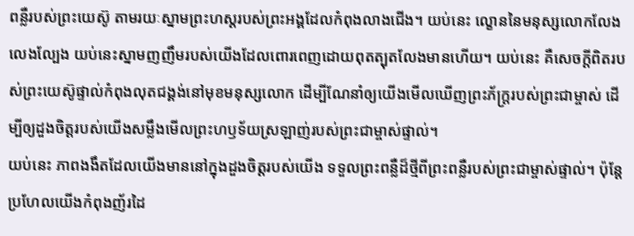ពន្លឺរបស់ព្រះយេស៊ូ តាមរយៈស្នាមព្រះហស្ដរបស់ព្រះអង្គដែលកំពុងលាងជើង។ យប់នេះ ល្ខោននៃមនុស្សលោកលែងលេងល្បែង យប់នេះស្នាមញញឹមរបស់យើងដែលពោរពេញដោយពុតត្បុតលែងមានហើយ។ យប់នេះ គឺសេចក្ដីពិតរបស់ព្រះយេស៊ូផ្ទាល់កំពុងលុតជង្គង់នៅមុខមនុស្សលោក ដើម្បីណែនាំឲ្យយើងមើលឃើញព្រះភ័ក្រ្តរបស់ព្រះជាម្ចាស់ ដើម្បីឲ្យដួងចិត្តរបស់យើងសម្លឹងមើលព្រះហឫទ័យស្រឡាញ់របស់ព្រះជាម្ចាស់ផ្ទាល់។
យប់នេះ ភាពងងឹតដែលយើងមាននៅក្នុងដួងចិត្តរបស់យើង ទទួលព្រះពន្លឺដ៏ថ្មីពីព្រះពន្លឺរបស់ព្រះជាម្ចាស់ផ្ទាល់។ ប៉ុន្តែ ប្រហែលយើងកំពុងញ័រដៃ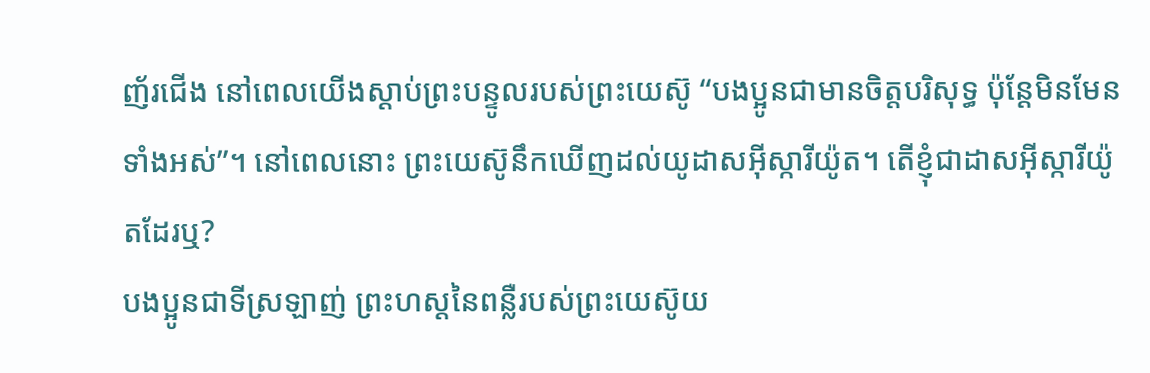ញ័រជើង នៅពេលយើងស្ដាប់ព្រះបន្ទូលរបស់ព្រះយេស៊ូ “បងប្អូនជាមានចិត្តបរិសុទ្ធ ប៉ុន្តែមិនមែនទាំងអស់”។ នៅពេលនោះ ព្រះយេស៊ូនឹកឃើញដល់យូដាសអ៊ីស្ការីយ៉ូត។ តើខ្ញុំជាដាសអ៊ីស្ការីយ៉ូតដែរឬ?
បងប្អូនជាទីស្រឡាញ់ ព្រះហស្ដនៃពន្លឺរបស់ព្រះយេស៊ូយ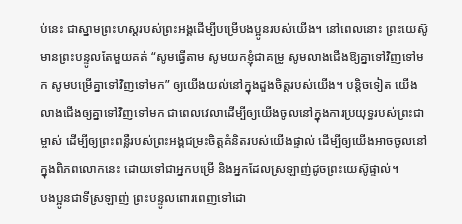ប់នេះ ជាស្នាមព្រះហស្ដរបស់ព្រះអង្គដើម្បីបម្រើបងប្អូនរបស់យើង។ នៅពេលនោះ ព្រះយេស៊ូមានព្រះបន្ទូលតែមួយគត់ “សូមធ្វើតាម សូមយកខ្ញុំជាគម្រូ សូមលាងជើងឱ្យគ្នាទៅវិញទៅមក សូមបម្រើគ្នាទៅវិញទៅមក” ឲ្យយើងយល់នៅក្នុងដួងចិត្តរបស់យើង។ បន្តិចទៀត យើងលាងជើងឲ្យគ្នាទៅវិញទៅមក ជាពេលវេលាដើម្បីឲ្យយើងចូលនៅក្នុងការប្រយុទ្ធរបស់ព្រះជាម្ចាស់ ដើម្បីឲ្យព្រះពន្លឺរបស់ព្រះអង្គជម្រះចិត្តគំនិតរបស់យើងផ្ទាល់ ដើម្បីឲ្យយើងអាចចូលនៅក្នុងពិភពលោកនេះ ដោយទៅជាអ្នកបម្រើ និងអ្នកដែលស្រឡាញ់ដូចព្រះយេស៊ូផ្ទាល់។
បងប្អូនជាទីស្រឡាញ់ ព្រះបន្ទូលពោរពេញទៅដោ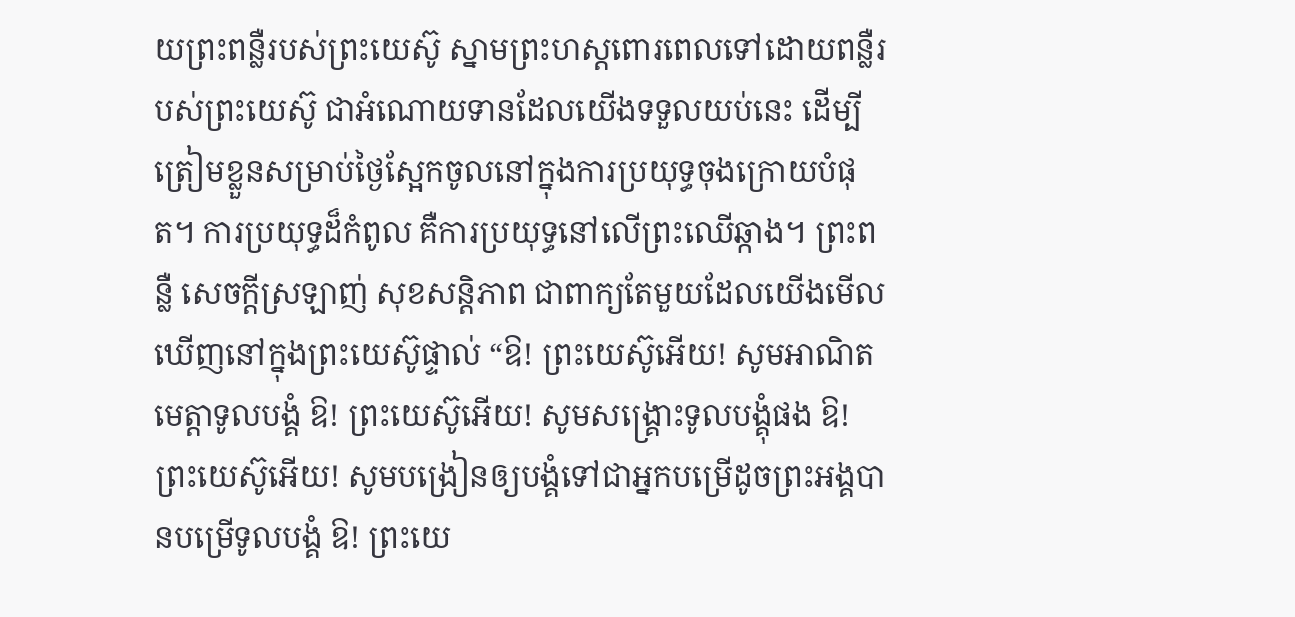យព្រះពន្លឺរបស់ព្រះយេស៊ូ ស្នាមព្រះហស្ដពោរពេលទៅដោយពន្លឺរបស់ព្រះយេស៊ូ ជាអំណោយទានដែលយើងទទួលយប់នេះ ដើម្បីត្រៀមខ្លួនសម្រាប់ថ្ងៃស្អែកចូលនៅក្នុងការប្រយុទ្ធចុងក្រោយបំផុត។ ការប្រយុទ្ធដ៏កំពូល គឺការប្រយុទ្ធនៅលើព្រះឈើឆ្កាង។ ព្រះពន្លឺ សេចក្ដីស្រឡាញ់ សុខសន្តិភាព ជាពាក្យតែមួយដែលយើងមើលឃើញនៅក្នុងព្រះយេស៊ូផ្ទាល់ “ឱ! ព្រះយេស៊ូអើយ! សូមអាណិតមេត្តាទូលបង្គំ ឱ! ព្រះយេស៊ូអើយ! សូមសង្គ្រោះទូលបង្គុំផង ឱ! ព្រះយេស៊ូអើយ! សូមបង្រៀនឲ្យបង្គំទៅជាអ្នកបម្រើដូចព្រះអង្គបានបម្រើទូលបង្គំ ឱ! ព្រះយេ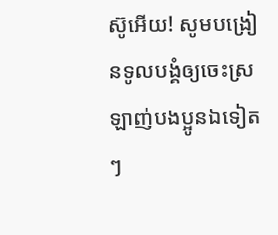ស៊ូអើយ! សូមបង្រៀនទូលបង្គំឲ្យចេះស្រឡាញ់បងប្អូនឯទៀតៗ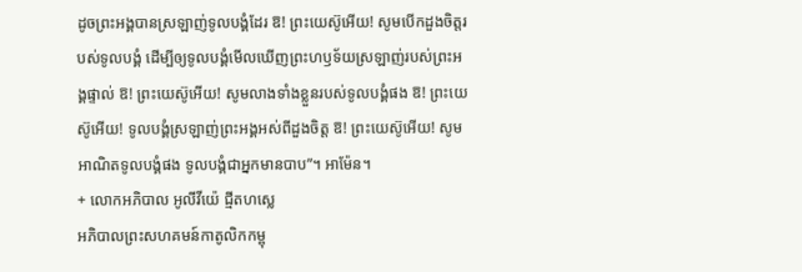ដូចព្រះអង្គបានស្រឡាញ់ទូលបង្គំដែរ ឱ! ព្រះយេស៊ូអើយ! សូមបើកដួងចិត្តរបស់ទូលបង្គំ ដើម្បីឲ្យទូលបង្គំមើលឃើញព្រះហឫទ័យស្រឡាញ់របស់ព្រះអង្គផ្ទាល់ ឱ! ព្រះយេស៊ូអើយ! សូមលាងទាំងខ្លួនរបស់ទូលបង្គំផង ឱ! ព្រះយេស៊ូអើយ! ទូលបង្គំស្រឡាញ់ព្រះអង្គអស់ពីដួងចិត្ត ឱ! ព្រះយេស៊ូអើយ! សូមអាណិតទូលបង្គំផង ទូលបង្គំជាអ្នកមានបាប”។ អាម៉ែន។
+ លោកអភិបាល អូលីវីយ៉េ ជ្មីតហស្លេ
អភិបាលព្រះសហគមន៍កាតូលិកកម្ពុ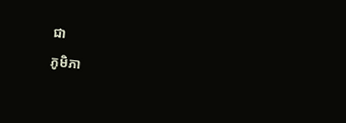ជា
ភូមិភា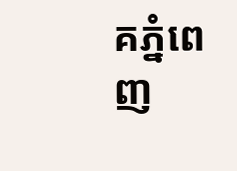គភ្នំពេញ